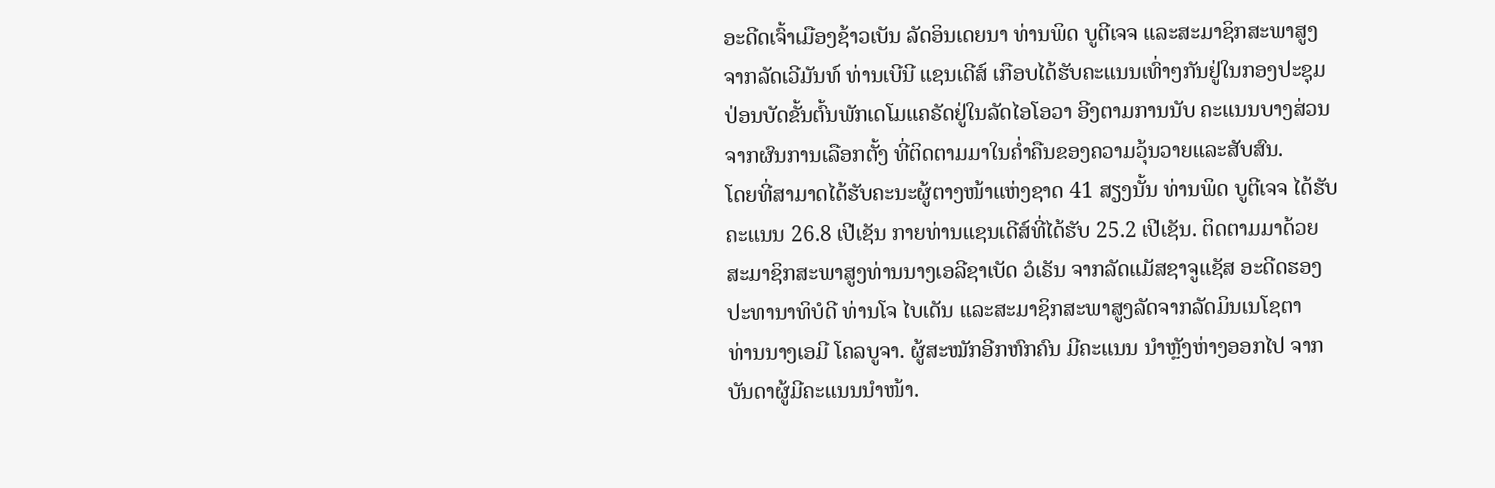ອະດີດເຈົ້າເມືອງຊ້າວເບັນ ລັດອິນເດຍນາ ທ່ານພິດ ບູຕີເຈຈ ແລະສະມາຊິກສະພາສູງ
ຈາກລັດເວີມັນທ໌ ທ່ານເບີນີ ແຊນເດີສ໌ ເກືອບໄດ້ຮັບຄະແນນເທົ່າໆກັນຢູ່ໃນກອງປະຊຸມ
ປ່ອນບັດຂັ້ນຕົ້ນພັກເດໂມແຄຣັດຢູ່ໃນລັດໄອໂອວາ ອີງຕາມການນັບ ຄະແນນບາງສ່ວນ
ຈາກຜົນການເລືອກຕັ້ງ ທີ່ຕິດຕາມມາໃນຄ່ຳຄືນຂອງຄວາມວຸ້ນວາຍແລະສັບສົນ.
ໂດຍທີ່ສາມາດໄດ້ຮັບຄະນະຜູ້ຕາງໜ້າແຫ່ງຊາດ 41 ສຽງນັ້ນ ທ່ານພິດ ບູຕີເຈຈ ໄດ້ຮັບ
ຄະແນນ 26.8 ເປີເຊັນ ກາຍທ່ານແຊນເດີສ໌ທີ່ໄດ້ຮັບ 25.2 ເປີເຊັນ. ຕິດຕາມມາດ້ວຍ
ສະມາຊິກສະພາສູງທ່ານນາງເອລີຊາເບັດ ວໍເຣັນ ຈາກລັດແມັສຊາຈູແຊັສ ອະດີດຮອງ
ປະທານາທິບໍດີ ທ່ານໂຈ ໄບເດັນ ແລະສະມາຊິກສະພາສູງລັດຈາກລັດມິນເນໂຊຕາ
ທ່ານນາງເອມີ ໂຄລບູຈາ. ຜູ້ສະໝັກອີກຫົກຄົນ ມີຄະແນນ ນຳຫຼັງຫ່າງອອກໄປ ຈາກ
ບັນດາຜູ້ມີຄະແນນນຳໜ້າ.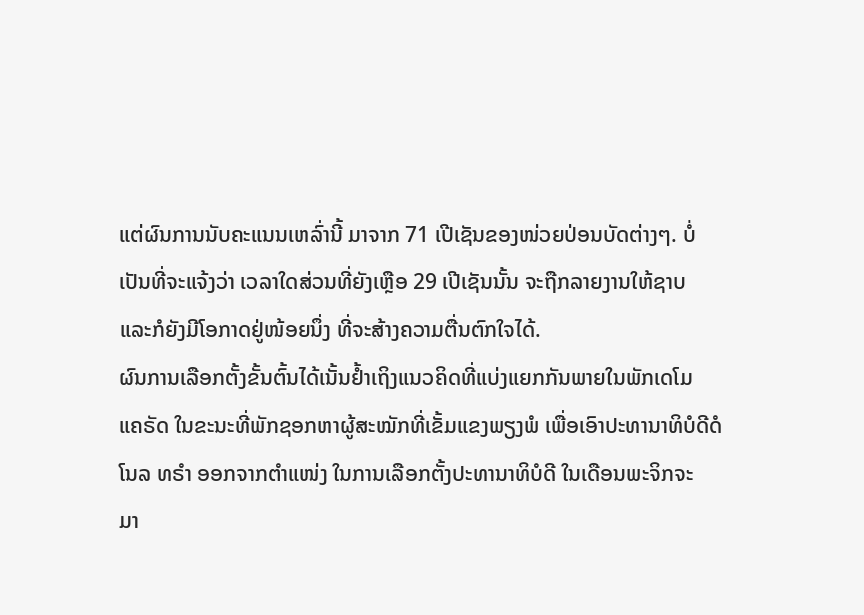ແຕ່ຜົນການນັບຄະແນນເຫລົ່ານີ້ ມາຈາກ 71 ເປີເຊັນຂອງໜ່ວຍປ່ອນບັດຕ່າງໆ. ບໍ່
ເປັນທີ່ຈະແຈ້ງວ່າ ເວລາໃດສ່ວນທີ່ຍັງເຫຼືອ 29 ເປີເຊັນນັ້ນ ຈະຖືກລາຍງານໃຫ້ຊາບ
ແລະກໍຍັງມີໂອກາດຢູ່ໜ້ອຍນຶ່ງ ທີ່ຈະສ້າງຄວາມຕື່ນຕົກໃຈໄດ້.
ຜົນການເລືອກຕັ້ງຂັ້ນຕົ້ນໄດ້ເນັ້ນຢ້ຳເຖິງແນວຄິດທີ່ແບ່ງແຍກກັນພາຍໃນພັກເດໂມ
ແຄຣັດ ໃນຂະນະທີ່ພັກຊອກຫາຜູ້ສະໝັກທີ່ເຂັ້ມແຂງພຽງພໍ ເພື່ອເອົາປະທານາທິບໍດີດໍ
ໂນລ ທຣຳ ອອກຈາກຕຳແໜ່ງ ໃນການເລືອກຕັ້ງປະທານາທິບໍດີ ໃນເດືອນພະຈິກຈະ
ມາ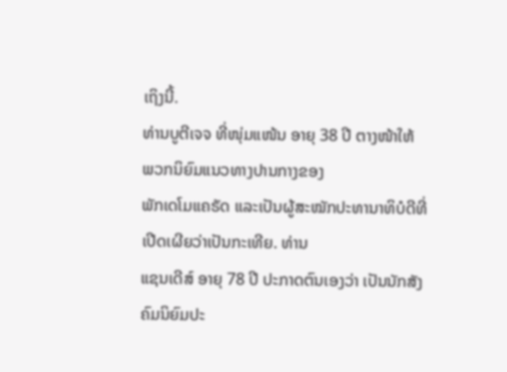ເຖິງນີ້.
ທ່ານບູຕີເຈຈ ທີ່ໜຸ່ມແໜ້ນ ອາຍຸ 38 ປີ ຕາງໜ້າໃຫ້ ພວກນິຍົມແນວທາງປານກາງຂອງ
ພັກເດໂມແຄຣັດ ແລະເປັນຜູ້ສະໝັກປະທານາທິບໍດີທີ່ເປີດເຜີຍວ່າເປັນກະເທີຍ. ທ່ານ
ແຊນເດີສ໌ ອາຍຸ 78 ປີ ປະກາດຕົນເອງວ່າ ເປັນນັກສັງຄົມນິຍົມປະ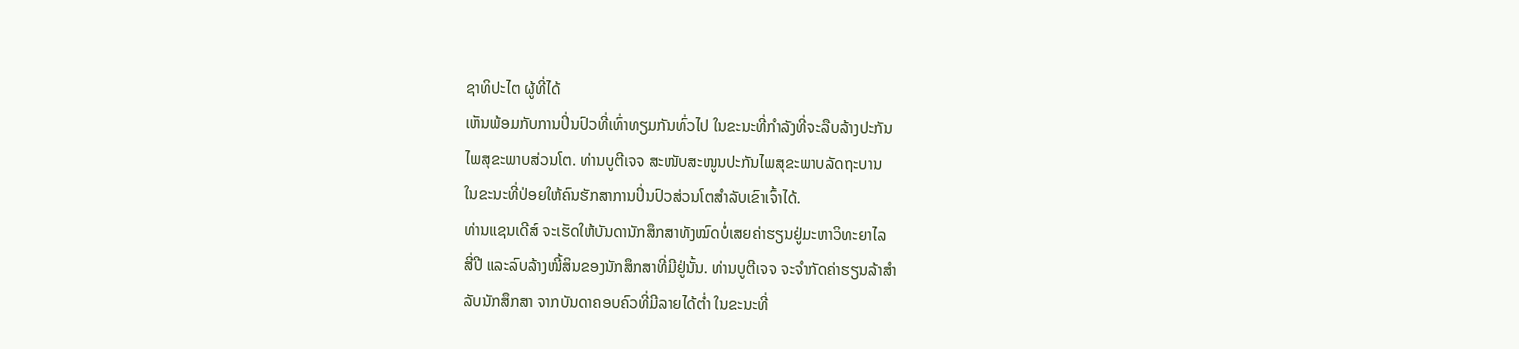ຊາທິປະໄຕ ຜູ້ທີ່ໄດ້
ເຫັນພ້ອມກັບການປິ່ນປົວທີ່ເທົ່າທຽມກັນທົ່ວໄປ ໃນຂະນະທີ່ກຳລັງທີ່ຈະລືບລ້າງປະກັນ
ໄພສຸຂະພາບສ່ວນໂຕ. ທ່ານບູຕີເຈຈ ສະໜັບສະໜູນປະກັນໄພສຸຂະພາບລັດຖະບານ
ໃນຂະນະທີ່ປ່ອຍໃຫ້ຄົນຮັກສາການປິ່ນປົວສ່ວນໂຕສຳລັບເຂົາເຈົ້າໄດ້.
ທ່ານແຊນເດີສ໌ ຈະເຮັດໃຫ້ບັນດານັກສຶກສາທັງໝົດບໍ່ເສຍຄ່າຮຽນຢູ່ມະຫາວິທະຍາໄລ
ສີ່ປີ ແລະລົບລ້າງໜີ້ສິນຂອງນັກສຶກສາທີ່ມີຢູ່ນັ້ນ. ທ່ານບູຕີເຈຈ ຈະຈຳກັດຄ່າຮຽນລ້າສຳ
ລັບນັກສຶກສາ ຈາກບັນດາຄອບຄົວທີ່ມີລາຍໄດ້ຕ່ຳ ໃນຂະນະທີ່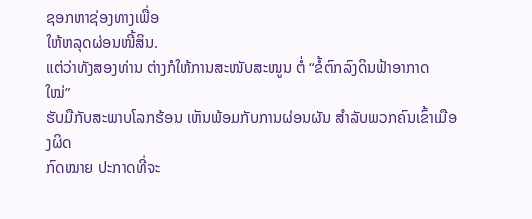ຊອກຫາຊ່ອງທາງເພື່ອ
ໃຫ້ຫລຸດຜ່ອນໜີ້ສິນ.
ແຕ່ວ່າທັງສອງທ່ານ ຕ່າງກໍໃຫ້ການສະໜັບສະໜູນ ຕໍ່ “ຂໍ້ຕົກລົງດິນຟ້າອາກາດ ໃໝ່”
ຮັບມືກັບສະພາບໂລກຮ້ອນ ເຫັນພ້ອມກັບການຜ່ອນຜັນ ສຳລັບພວກຄົນເຂົ້າເມືອງຜິດ
ກົດໝາຍ ປະກາດທີ່ຈະ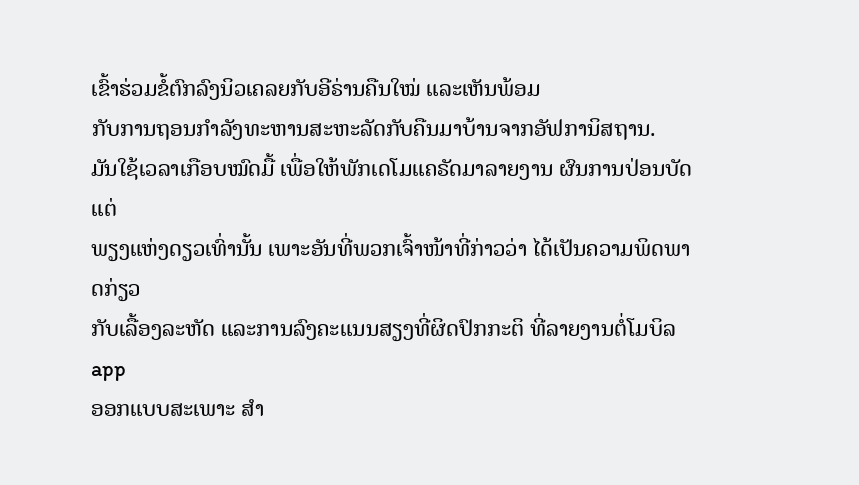ເຂົ້າຮ່ວມຂໍ້ຕົກລົງນິວເຄລຍກັບອີຣ່ານຄືນໃໝ່ ແລະເຫັນພ້ອມ
ກັບການຖອນກຳລັງທະຫານສະຫະລັດກັບຄືນມາບ້ານຈາກອັຟການິສຖານ.
ມັນໃຊ້ເວລາເກືອບໝົດມື້ ເພື່ອໃຫ້ພັກເດໂມແຄຣັດມາລາຍງານ ຜົນການປ່ອນບັດແຕ່
ພຽງແຫ່ງດຽວເທົ່ານັ້ນ ເພາະອັນທີ່ພວກເຈົ້າໜ້າທີ່ກ່າວວ່າ ໄດ້ເປັນຄວາມພິດພາດກ່ຽວ
ກັບເລື້ອງລະຫັດ ແລະການລົງຄະແນນສຽງທີ່ຜິດປົກກະຕິ ທີ່ລາຍງານຕໍ່ໂມບິລ app
ອອກແບບສະເພາະ ສຳ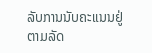ລັບການນັບຄະແນນຢູ່ຕາມລັດ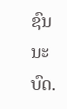ຊົນນະບົດ.